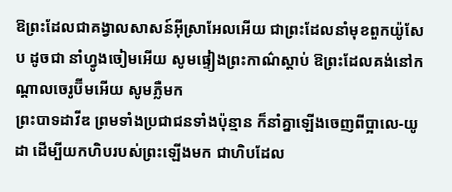ឱព្រះដែលជាគង្វាលសាសន៍អ៊ីស្រាអែលអើយ ជាព្រះដែលនាំមុខពួកយ៉ូសែប ដូចជា នាំហ្វូងចៀមអើយ សូមផ្ទៀងព្រះកាណ៌ស្តាប់ ឱព្រះដែលគង់នៅកណ្ដាលចេរូប៊ីមអើយ សូមភ្លឺមក
ព្រះបាទដាវីឌ ព្រមទាំងប្រជាជនទាំងប៉ុន្មាន ក៏នាំគ្នាឡើងចេញពីប្អាលេ-យូដា ដើម្បីយកហិបរបស់ព្រះឡើងមក ជាហិបដែល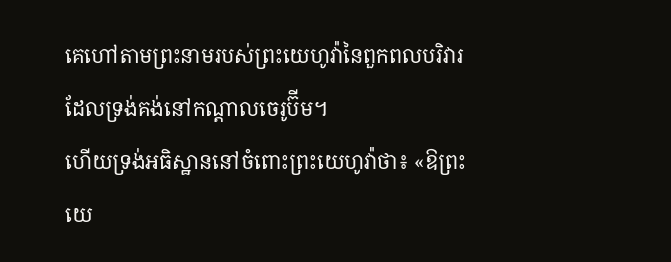គេហៅតាមព្រះនាមរបស់ព្រះយេហូវ៉ានៃពួកពលបរិវារ ដែលទ្រង់គង់នៅកណ្ដាលចេរូប៊ីម។
ហើយទ្រង់អធិស្ឋាននៅចំពោះព្រះយេហូវ៉ាថា៖ «ឱព្រះយេ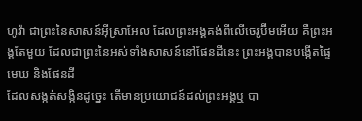ហូវ៉ា ជាព្រះនៃសាសន៍អ៊ីស្រាអែល ដែលព្រះអង្គគង់ពីលើចេរូប៊ីមអើយ គឺព្រះអង្គតែមួយ ដែលជាព្រះនៃអស់ទាំងសាសន៍នៅផែនដីនេះ ព្រះអង្គបានបង្កើតផ្ទៃមេឃ និងផែនដី
ដែលសង្កត់សង្កិនដូច្នេះ តើមានប្រយោជន៍ដល់ព្រះអង្គឬ បា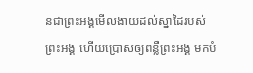នជាព្រះអង្គមើលងាយដល់ស្នាដៃរបស់ព្រះអង្គ ហើយប្រោសឲ្យពន្លឺព្រះអង្គ មកបំ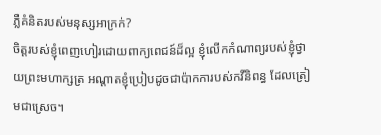ភ្លឺគំនិតរបស់មនុស្សអាក្រក់?
ចិត្តរបស់ខ្ញុំពេញហៀរដោយពាក្យពេជន៍ដ៏ល្អ ខ្ញុំលើកកំណាព្យរបស់ខ្ញុំថ្វាយព្រះមហាក្សត្រ អណ្ដាតខ្ញុំប្រៀបដូចជាប៉ាកការបស់កវីនិពន្ធ ដែលត្រៀមជាស្រេច។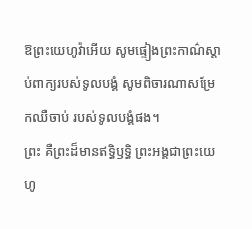ឱព្រះយេហូវ៉ាអើយ សូមផ្ទៀងព្រះកាណ៌ស្តាប់ពាក្យរបស់ទូលបង្គំ សូមពិចារណាសម្រែកឈឺចាប់ របស់ទូលបង្គំផង។
ព្រះ គឺព្រះដ៏មានឥទ្ធិឫទ្ធិ ព្រះអង្គជាព្រះយេហូ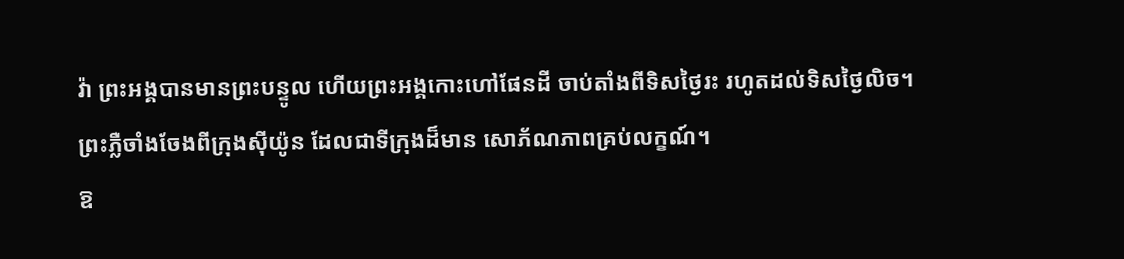វ៉ា ព្រះអង្គបានមានព្រះបន្ទូល ហើយព្រះអង្គកោះហៅផែនដី ចាប់តាំងពីទិសថ្ងៃរះ រហូតដល់ទិសថ្ងៃលិច។
ព្រះភ្លឺចាំងចែងពីក្រុងស៊ីយ៉ូន ដែលជាទីក្រុងដ៏មាន សោភ័ណភាពគ្រប់លក្ខណ៍។
ឱ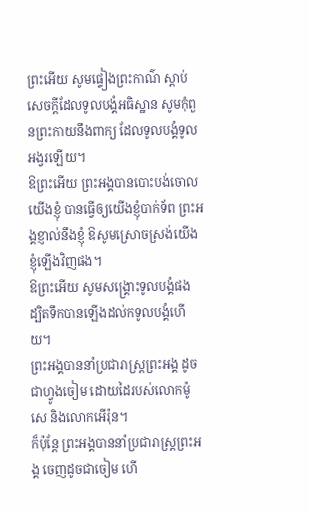ព្រះអើយ សូមផ្ទៀងព្រះកាណ៌ ស្តាប់សេចក្ដីដែលទូលបង្គំអធិស្ឋាន សូមកុំពួនព្រះកាយនឹងពាក្យ ដែលទូលបង្គំទូលអង្វរឡើយ។
ឱព្រះអើយ ព្រះអង្គបានបោះបង់ចោលយើងខ្ញុំ បានធ្វើឲ្យយើងខ្ញុំបាក់ទ័ព ព្រះអង្គខ្ញាល់នឹងខ្ញុំ ឱសូមស្រោចស្រង់យើងខ្ញុំឡើងវិញផង។
ឱព្រះអើយ សូមសង្គ្រោះទូលបង្គំផង ដ្បិតទឹកបានឡើងដល់កទូលបង្គំហើយ។
ព្រះអង្គបាននាំប្រជារាស្ត្រព្រះអង្គ ដូចជាហ្វូងចៀម ដោយដៃរបស់លោកម៉ូសេ និងលោកអើរ៉ុន។
ក៏ប៉ុន្ដែ ព្រះអង្គបាននាំប្រជារាស្ត្រព្រះអង្គ ចេញដូចជាចៀម ហើ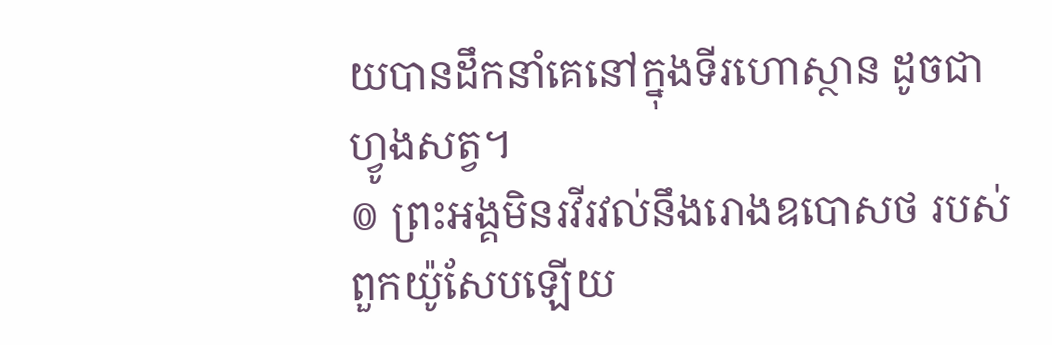យបានដឹកនាំគេនៅក្នុងទីរហោស្ថាន ដូចជាហ្វូងសត្វ។
៙ ព្រះអង្គមិនរវីរវល់នឹងរោងឧបោសថ របស់ពួកយ៉ូសែបឡើយ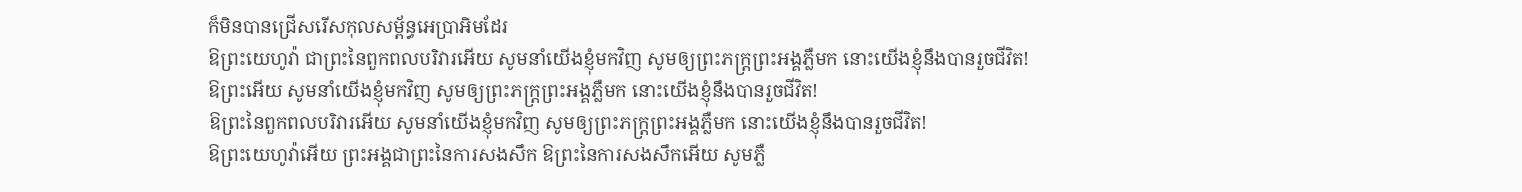ក៏មិនបានជ្រើសរើសកុលសម្ព័ន្ធអេប្រាអិមដែរ
ឱព្រះយេហូវ៉ា ជាព្រះនៃពួកពលបរិវារអើយ សូមនាំយើងខ្ញុំមកវិញ សូមឲ្យព្រះភក្ត្រព្រះអង្គភ្លឺមក នោះយើងខ្ញុំនឹងបានរួចជីវិត!
ឱព្រះអើយ សូមនាំយើងខ្ញុំមកវិញ សូមឲ្យព្រះភក្ត្រព្រះអង្គភ្លឺមក នោះយើងខ្ញុំនឹងបានរួចជីវិត!
ឱព្រះនៃពួកពលបរិវារអើយ សូមនាំយើងខ្ញុំមកវិញ សូមឲ្យព្រះភក្ត្រព្រះអង្គភ្លឺមក នោះយើងខ្ញុំនឹងបានរួចជីវិត!
ឱព្រះយេហូវ៉ាអើយ ព្រះអង្គជាព្រះនៃការសងសឹក ឱព្រះនៃការសងសឹកអើយ សូមភ្លឺ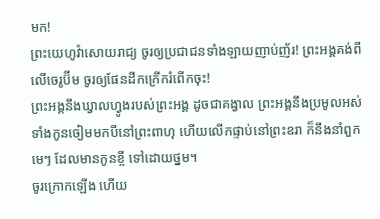មក!
ព្រះយេហូវ៉ាសោយរាជ្យ ចូរឲ្យប្រជាជនទាំងឡាយញាប់ញ័រ! ព្រះអង្គគង់ពីលើចេរូប៊ីម ចូរឲ្យផែនដីកក្រើករំពើកចុះ!
ព្រះអង្គនឹងឃ្វាលហ្វូងរបស់ព្រះអង្គ ដូចជាគង្វាល ព្រះអង្គនឹងប្រមូលអស់ទាំងកូនចៀមមកបីនៅព្រះពាហុ ហើយលើកផ្ទាប់នៅព្រះឧរា ក៏នឹងនាំពួកមេៗ ដែលមានកូនខ្ចី ទៅដោយថ្នម។
ចូរក្រោកឡើង ហើយ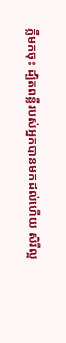ភ្លឺមកចុះ ដ្បិតពន្លឺរបស់អ្នកបានមកដល់ហើយ សិរីល្អ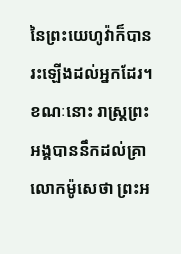នៃព្រះយេហូវ៉ាក៏បានរះឡើងដល់អ្នកដែរ។
ខណៈនោះ រាស្ត្រព្រះអង្គបាននឹកដល់គ្រាលោកម៉ូសេថា ព្រះអ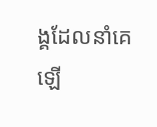ង្គដែលនាំគេឡើ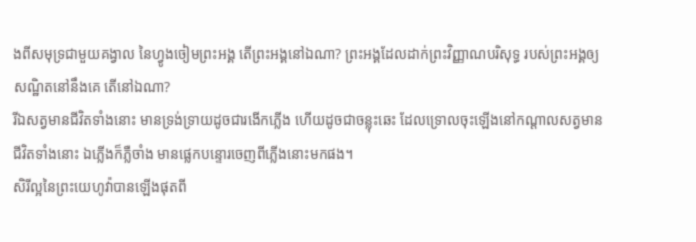ងពីសមុទ្រជាមួយគង្វាល នៃហ្វូងចៀមព្រះអង្គ តើព្រះអង្គនៅឯណា? ព្រះអង្គដែលដាក់ព្រះវិញ្ញាណបរិសុទ្ធ របស់ព្រះអង្គឲ្យសណ្ឋិតនៅនឹងគេ តើនៅឯណា?
រីឯសត្វមានជីវិតទាំងនោះ មានទ្រង់ទ្រាយដូចជារងើកភ្លើង ហើយដូចជាចន្លុះឆេះ ដែលទ្រោលចុះឡើងនៅកណ្ដាលសត្វមានជីវិតទាំងនោះ ឯភ្លើងក៏ភ្លឺចាំង មានផ្លេកបន្ទោរចេញពីភ្លើងនោះមកផង។
សិរីល្អនៃព្រះយេហូវ៉ាបានឡើងផុតពី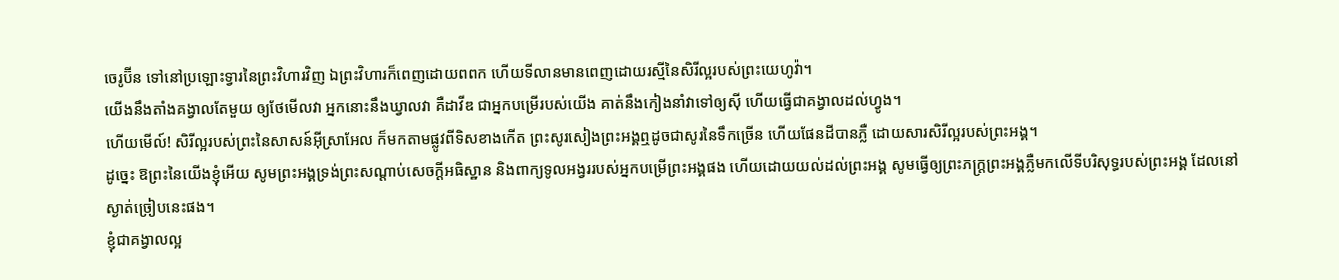ចេរូប៊ីន ទៅនៅប្រឡោះទ្វារនៃព្រះវិហារវិញ ឯព្រះវិហារក៏ពេញដោយពពក ហើយទីលានមានពេញដោយរស្មីនៃសិរីល្អរបស់ព្រះយេហូវ៉ា។
យើងនឹងតាំងគង្វាលតែមួយ ឲ្យថែមើលវា អ្នកនោះនឹងឃ្វាលវា គឺដាវីឌ ជាអ្នកបម្រើរបស់យើង គាត់នឹងកៀងនាំវាទៅឲ្យស៊ី ហើយធ្វើជាគង្វាលដល់ហ្វូង។
ហើយមើល៍! សិរីល្អរបស់ព្រះនៃសាសន៍អ៊ីស្រាអែល ក៏មកតាមផ្លូវពីទិសខាងកើត ព្រះសូរសៀងព្រះអង្គឮដូចជាសូរនៃទឹកច្រើន ហើយផែនដីបានភ្លឺ ដោយសារសិរីល្អរបស់ព្រះអង្គ។
ដូច្នេះ ឱព្រះនៃយើងខ្ញុំអើយ សូមព្រះអង្គទ្រង់ព្រះសណ្ដាប់សេចក្ដីអធិស្ឋាន និងពាក្យទូលអង្វររបស់អ្នកបម្រើព្រះអង្គផង ហើយដោយយល់ដល់ព្រះអង្គ សូមធ្វើឲ្យព្រះភក្ត្រព្រះអង្គភ្លឺមកលើទីបរិសុទ្ធរបស់ព្រះអង្គ ដែលនៅស្ងាត់ច្រៀបនេះផង។
ខ្ញុំជាគង្វាលល្អ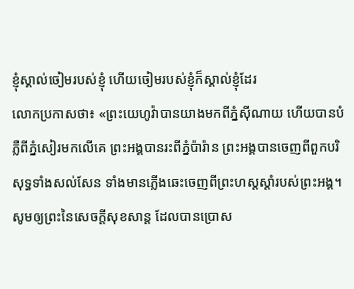ខ្ញុំស្គាល់ចៀមរបស់ខ្ញុំ ហើយចៀមរបស់ខ្ញុំក៏ស្គាល់ខ្ញុំដែរ
លោកប្រកាសថា៖ «ព្រះយេហូវ៉ាបានយាងមកពីភ្នំស៊ីណាយ ហើយបានបំភ្លឺពីភ្នំសៀរមកលើគេ ព្រះអង្គបានរះពីភ្នំប៉ារ៉ាន ព្រះអង្គបានចេញពីពួកបរិសុទ្ធទាំងសល់សែន ទាំងមានភ្លើងឆេះចេញពីព្រះហស្តស្ដាំរបស់ព្រះអង្គ។
សូមឲ្យព្រះនៃសេចក្តីសុខសាន្ត ដែលបានប្រោស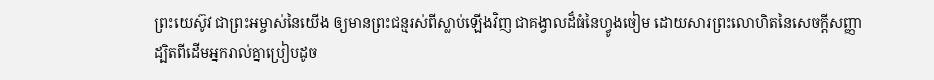ព្រះយេស៊ូវ ជាព្រះអម្ចាស់នៃយើង ឲ្យមានព្រះជន្មរស់ពីស្លាប់ឡើងវិញ ជាគង្វាលដ៏ធំនៃហ្វូងចៀម ដោយសារព្រះលោហិតនៃសេចក្ដីសញ្ញា
ដ្បិតពីដើមអ្នករាល់គ្នាប្រៀបដូច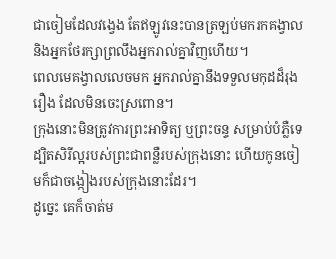ជាចៀមដែលវង្វេង តែឥឡូវនេះបានត្រឡប់មករកគង្វាល និងអ្នកថែរក្សាព្រលឹងអ្នករាល់គ្នាវិញហើយ។
ពេលមេគង្វាលលេចមក អ្នករាល់គ្នានឹងទទួលមកុដដ៏រុងរឿង ដែលមិនចេះស្រពោន។
ក្រុងនោះមិនត្រូវការព្រះអាទិត្យ ឬព្រះចន្ទ សម្រាប់បំភ្លឺទេ ដ្បិតសិរីល្អរបស់ព្រះជាពន្លឺរបស់ក្រុងនោះ ហើយកូនចៀមក៏ជាចង្កៀងរបស់ក្រុងនោះដែរ។
ដូច្នេះ គេក៏ចាត់ម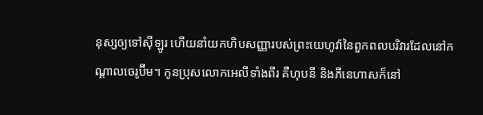នុស្សឲ្យទៅស៊ីឡូរ ហើយនាំយកហិបសញ្ញារបស់ព្រះយេហូវ៉ានៃពួកពលបរិវារដែលនៅកណ្ដាលចេរូប៊ីម។ កូនប្រុសលោកអេលីទាំងពីរ គឺហុបនី និងភីនេហាសក៏នៅ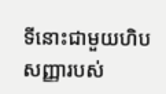ទីនោះជាមួយហិបសញ្ញារបស់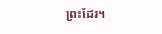ព្រះដែរ។